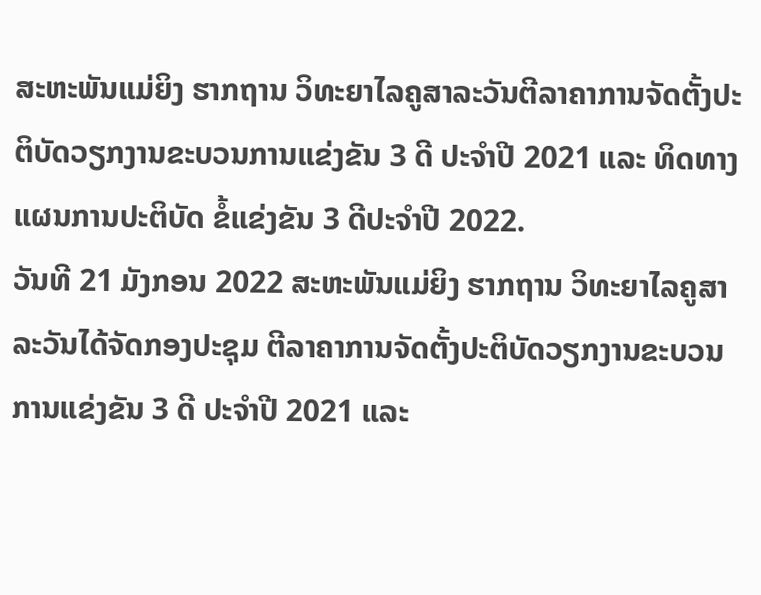ສະຫະພັນແມ່ຍິງ ຮາກຖານ ວິທະຍາໄລຄູສາລະວັນຕີລາຄາການຈັດຕັ້ງປະຕິບັດວຽກງານຂະບວນການແຂ່ງຂັນ 3 ດີ ປະຈຳປີ 2021 ແລະ ທິດທາງແຜນການປະຕິບັດ ຂໍ້ແຂ່ງຂັນ 3 ດີປະຈຳປີ 2022.
ວັນທີ 21 ມັງກອນ 2022 ສະຫະພັນແມ່ຍິງ ຮາກຖານ ວິທະຍາໄລຄູສາລະວັນໄດ້ຈັດກອງປະຊຸມ ຕີລາຄາການຈັດຕັ້ງປະຕິບັດວຽກງານຂະບວນການແຂ່ງຂັນ 3 ດີ ປະຈຳປີ 2021 ແລະ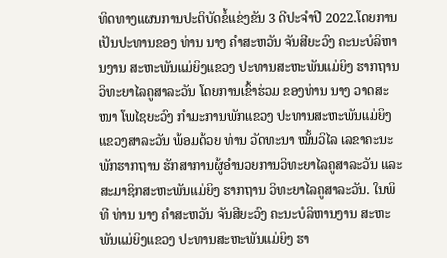ທິດທາງແຜນການປະຕິບັດຂໍ້ແຂ່ງຂັນ 3 ດີປະຈຳປີ 2022.ໂດຍການເປັນປະທານຂອງ ທ່ານ ນາງ ຄຳສະຫວັນ ຈັນສີຍະວົງ ຄະນະບໍລິຫານງານ ສະຫະພັນແມ່ຍິງແຂວງ ປະທານສະຫະພັນແມ່ຍິງ ຮາກຖານ ວິທະຍາໄລຄູສາລະວັນ ໂດຍການເຂົ້າຮ່ວມ ຂອງທ່ານ ນາງ ວາດສະໜາ ໂພໄຊຍະວົງ ກຳມະການພັກແຂວງ ປະທານສະຫະພັນແມ່ຍິງ ແຂວງສາລະວັນ ພ້ອມດ້ວຍ ທ່ານ ວັດທະນາ ໝັ້ນວິໄລ ເລຂາຄະນະພັກຮາກຖານ ຮັກສາການຜູ້ອຳນວຍການວິທະຍາໄລຄູສາລະວັນ ແລະ ສະມາຊິກສະຫະພັນແມ່ຍິງ ຮາກຖານ ວິທະຍາໄລຄູສາລະວັນ. ໃນພິທີ ທ່ານ ນາງ ຄຳສະຫວັນ ຈັນສີຍະວົງ ຄະນະບໍລິຫານງານ ສະຫະພັນແມ່ຍິງແຂວງ ປະທານສະຫະພັນແມ່ຍິງ ຮາ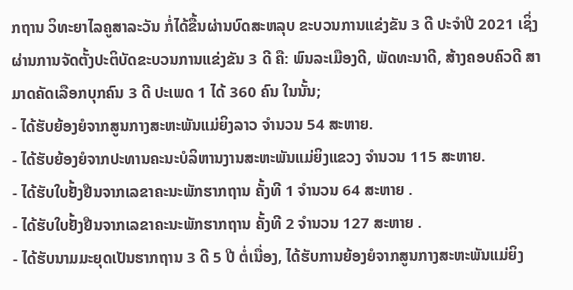ກຖານ ວິທະຍາໄລຄູສາລະວັນ ກໍ່ໄດ້ຂື້ນຜ່ານບົດສະຫລຸບ ຂະບວນການແຂ່ງຂັນ 3 ດີ ປະຈຳປີ 2021 ເຊິ່ງຜ່ານການຈັດຕັ້ງປະຕິບັດຂະບວນການແຂ່ງຂັນ 3 ດີ ຄື: ພົນລະເມືອງດີ, ພັດທະນາດີ, ສ້າງຄອບຄົວດີ ສາມາດຄັດເລືອກບຸກຄົນ 3 ດີ ປະເພດ 1 ໄດ້ 360 ຄົນ ໃນນັ້ນ;
- ໄດ້ຮັບຍ້ອງຍໍຈາກສູນກາງສະຫະພັນແມ່ຍິງລາວ ຈໍານວນ 54 ສະຫາຍ.
- ໄດ້ຮັບຍ້ອງຍໍຈາກປະທານຄະນະບໍລິຫານງານສະຫະພັນແມ່ຍິງແຂວງ ຈໍານວນ 115 ສະຫາຍ.
- ໄດ້ຮັບໃບຢັ້ງຢືນຈາກເລຂາຄະນະພັກຮາກຖານ ຄັ້ງທີ 1 ຈໍານວນ 64 ສະຫາຍ .
- ໄດ້ຮັບໃບຢັ້ງຢືນຈາກເລຂາຄະນະພັກຮາກຖານ ຄັ້ງທີ 2 ຈໍານວນ 127 ສະຫາຍ .
- ໄດ້ຮັບນາມມະຍຸດເປັນຮາກຖານ 3 ດີ 5 ປີ ຕໍ່ເນື່ອງ, ໄດ້ຮັບການຍ້ອງຍໍຈາກສູນກາງສະຫະພັນແມ່ຍິງ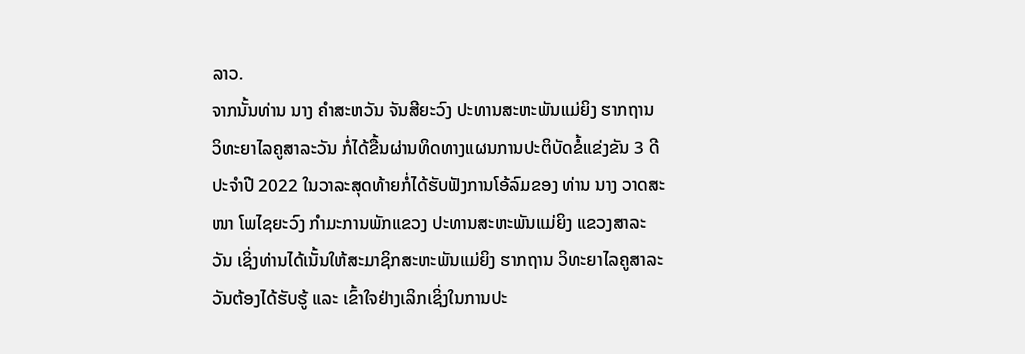ລາວ.
ຈາກນັ້ນທ່ານ ນາງ ຄຳສະຫວັນ ຈັນສີຍະວົງ ປະທານສະຫະພັນແມ່ຍິງ ຮາກຖານ ວິທະຍາໄລຄູສາລະວັນ ກໍ່ໄດ້ຂື້ນຜ່ານທິດທາງແຜນການປະຕິບັດຂໍ້ແຂ່ງຂັນ 3 ດີປະຈຳປີ 2022 ໃນວາລະສຸດທ້າຍກໍ່ໄດ້ຮັບຟັງການໂອ້ລົມຂອງ ທ່ານ ນາງ ວາດສະໜາ ໂພໄຊຍະວົງ ກຳມະການພັກແຂວງ ປະທານສະຫະພັນແມ່ຍິງ ແຂວງສາລະວັນ ເຊິ່ງທ່ານໄດ້ເນັ້ນໃຫ້ສະມາຊິກສະຫະພັນແມ່ຍິງ ຮາກຖານ ວິທະຍາໄລຄູສາລະວັນຕ້ອງໄດ້ຮັບຮູ້ ແລະ ເຂົ້າໃຈຢ່າງເລິກເຊິ່ງໃນການປະ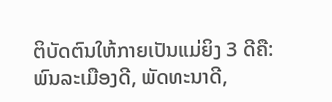ຕິບັດຕົນໃຫ້ກາຍເປັນແມ່ຍິງ 3 ດີຄື: ພົນລະເມືອງດີ, ພັດທະນາດີ,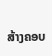ສ້າງຄອບ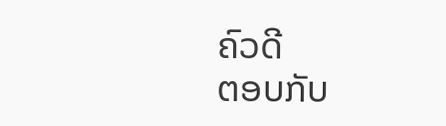ຄົວດີ
ຕອບກັບ